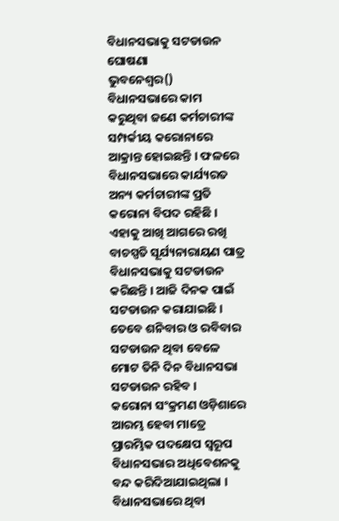ବିଧାନସଭାକୁ ସଟଡାଉନ ଘୋଷଣା
ଭୁବନେଶ୍ୱର() ବିଧାନସଭାରେ କାମ କରୁଥିବା ଜଣେ କର୍ମଚାରୀଙ୍କ ସମ୍ପର୍କୀୟ କରୋନାରେ ଆକ୍ରାନ୍ତ ହୋଇଛନ୍ତି । ଫଳରେ ବିଧାନସଭାରେ କାର୍ଯ୍ୟରତ ଅନ୍ୟ କର୍ମଚାରୀଙ୍କ ପ୍ରତି କରୋନା ବିପଦ ରହିଛି । ଏହାକୁ ଆଖି ଆଗରେ ରଖି ବାଚସ୍ପତି ସୂର୍ଯ୍ୟନାରାୟଣ ପାତ୍ର ବିଧାନସଭାକୁ ସଟଡାଉନ କରିଛନ୍ତି । ଆଜି ଦିନକ ପାଇଁ ସଟଡାଉନ କରାଯାଇଛି । ତେବେ ଶନିବାର ଓ ରବିବାର ସଟଡାଉନ ଥିବା ବେଳେ ମୋଟ ତିନି ଦିନ ବିଧାନସଭା ସଟଡାଉନ ରହିବ ।
କରୋନା ସଂକ୍ରମଣ ଓଡ଼ିଶାରେ ଆରମ୍ଭ ହେବା ମାତ୍ରେ ପ୍ରାରମ୍ଭିକ ପଦକ୍ଷେପ ସ୍ୱରୂପ ବିଧାନସଭାର ଅଧିବେଶନକୁ ବନ୍ଦ କରିଦିଆଯାଇଥିଲା । ବିଧାନସଭାରେ ଥିବା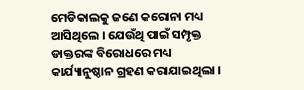ମେଡିକାଲକୁ ଜଣେ କରୋନା ମଧ୍ୟ ଆସିଥିଲେ । ଯେଉଁଥି ପାଇଁ ସମ୍ପୃକ୍ତ ଡାକ୍ତରଙ୍କ ବିରୋଧରେ ମଧ୍ୟ କାର୍ଯ୍ୟାନୁଷ୍ଠାନ ଗ୍ରହଣ କରାଯାଇଥିଲା ।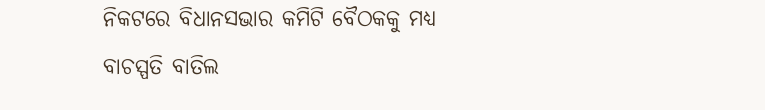ନିକଟରେ ବିଧାନସଭାର କମିଟି ବୈଠକକୁ ମଧ୍ୟ ବାଚସ୍ପତି ବାତିଲ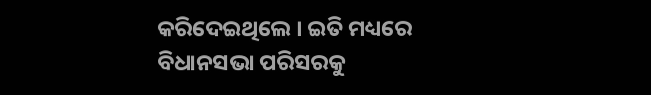କରିଦେଇଥିଲେ । ଇତି ମଧ୍ୟରେ ବିଧାନସଭା ପରିସରକୁ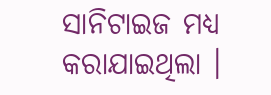ସାନିଟାଇଜ ମଧ୍ୟ କରାଯାଇଥିଲା ।